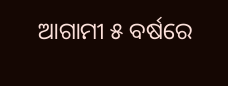ଆଗାମୀ ୫ ବର୍ଷରେ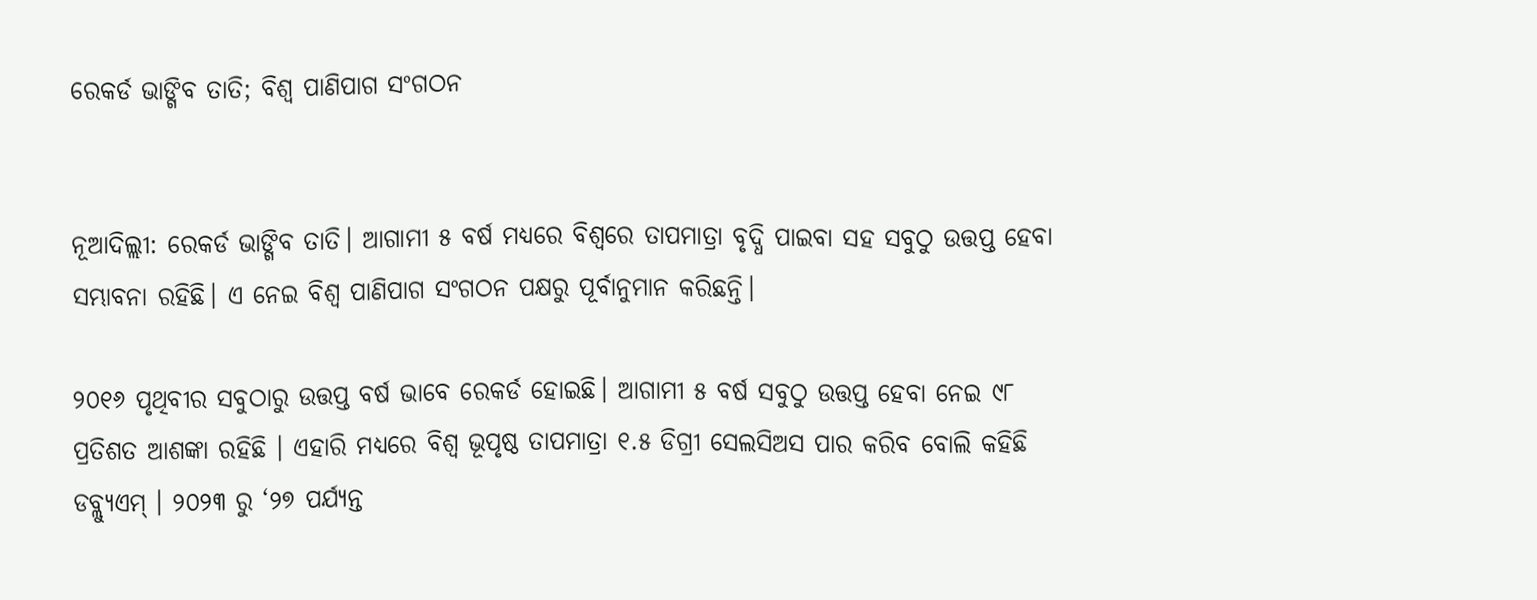ରେକର୍ଡ ଭାଙ୍ଗିବ ତାତି; ବିଶ୍ୱ ପାଣିପାଗ ସଂଗଠନ


ନୂଆଦିଲ୍ଲୀ: ରେକର୍ଡ ଭାଙ୍ଗିବ ତାତି। ଆଗାମୀ ୫ ବର୍ଷ ମଧ୍ୟରେ ବିଶ୍ବରେ ତାପମାତ୍ରା ବୃଦ୍ଧି ପାଇବା ସହ ସବୁଠୁ ଉତ୍ତପ୍ତ ହେବା ସମ୍ଭାବନା ରହିଛି। ଏ ନେଇ ବିଶ୍ୱ ପାଣିପାଗ ସଂଗଠନ ପକ୍ଷରୁ ପୂର୍ବାନୁମାନ କରିଛନ୍ତି।

୨୦୧୬ ପୃଥିବୀର ସବୁଠାରୁ ଉତ୍ତପ୍ତ ବର୍ଷ ଭାବେ ରେକର୍ଡ ହୋଇଛି। ଆଗାମୀ ୫ ବର୍ଷ ସବୁଠୁ ଉତ୍ତପ୍ତ ହେବା ନେଇ ୯୮ ପ୍ରତିଶତ ଆଶଙ୍କା ରହିଛି । ଏହାରି ମଧ୍ୟରେ ବିଶ୍ୱ ଭୂପୃଷ୍ଠ ତାପମାତ୍ରା ୧.୫ ଡିଗ୍ରୀ ସେଲସିଅସ ପାର କରିବ ବୋଲି କହିଛି ଡବ୍ଲ୍ୟୁଏମ୍ । ୨୦୨୩ ରୁ ‘୨୭ ପର୍ଯ୍ୟନ୍ତ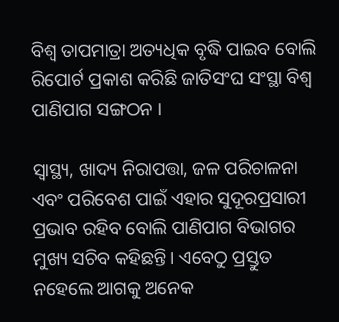ବିଶ୍ବ ତାପମାତ୍ରା ଅତ୍ୟଧିକ ବୃଦ୍ଧି ପାଇବ ବୋଲି ରିପୋର୍ଟ ପ୍ରକାଶ କରିଛି ଜାତିସଂଘ ସଂସ୍ଥା ବିଶ୍ୱ ପାଣିପାଗ ସଙ୍ଗଠନ ।

ସ୍ୱାସ୍ଥ୍ୟ, ଖାଦ୍ୟ ନିରାପତ୍ତା, ଜଳ ପରିଚାଳନା ଏବଂ ପରିବେଶ ପାଇଁ ଏହାର ସୁଦୂରପ୍ରସାରୀ ପ୍ରଭାବ ରହିବ ବୋଲି ପାଣିପାଗ ବିଭାଗର ମୁଖ୍ୟ ସଚିବ କହିଛନ୍ତି। ଏବେଠୁ ପ୍ରସ୍ତୁତ ନହେଲେ ଆଗକୁ ଅନେକ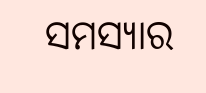ସମସ୍ୟାର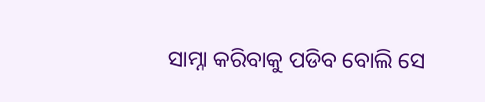ସାମ୍ନା କରିବାକୁ ପଡିବ ବୋଲି ସେ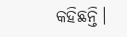କହିଛନ୍ତି।